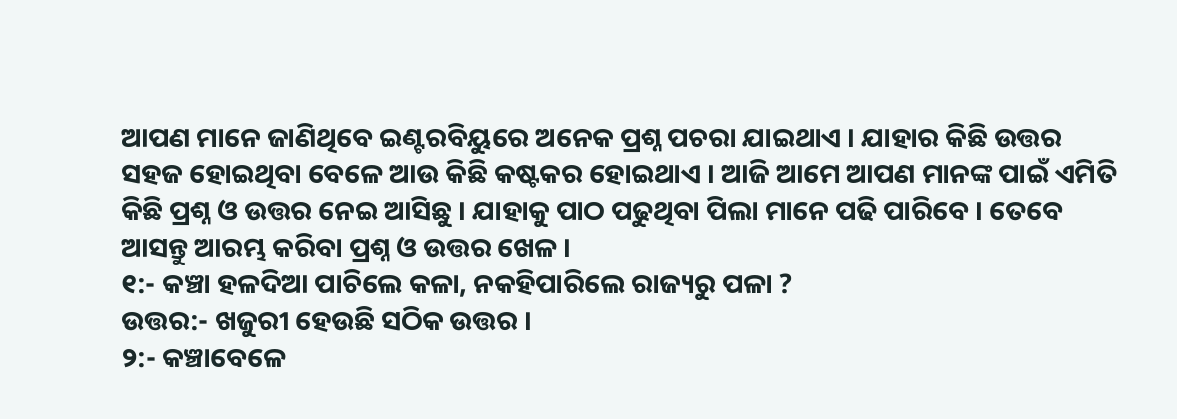ଆପଣ ମାନେ ଜାଣିଥିବେ ଇଣ୍ଟରବିୟୁରେ ଅନେକ ପ୍ରଶ୍ନ ପଚରା ଯାଇଥାଏ । ଯାହାର କିଛି ଉତ୍ତର ସହଜ ହୋଇଥିବା ବେଳେ ଆଉ କିଛି କଷ୍ଟକର ହୋଇଥାଏ । ଆଜି ଆମେ ଆପଣ ମାନଙ୍କ ପାଇଁ ଏମିତି କିଛି ପ୍ରଶ୍ନ ଓ ଉତ୍ତର ନେଇ ଆସିଛୁ । ଯାହାକୁ ପାଠ ପଢୁଥିବା ପିଲା ମାନେ ପଢି ପାରିବେ । ତେବେ ଆସନ୍ତୁ ଆରମ୍ଭ କରିବା ପ୍ରଶ୍ନ ଓ ଉତ୍ତର ଖେଳ ।
୧:- କଞ୍ଚା ହଳଦିଆ ପାଚିଲେ କଳା, ନକହିପାରିଲେ ରାଜ୍ୟରୁ ପଳା ?
ଉତ୍ତର:- ଖଜୁରୀ ହେଉଛି ସଠିକ ଉତ୍ତର ।
୨:- କଞ୍ଚାବେଳେ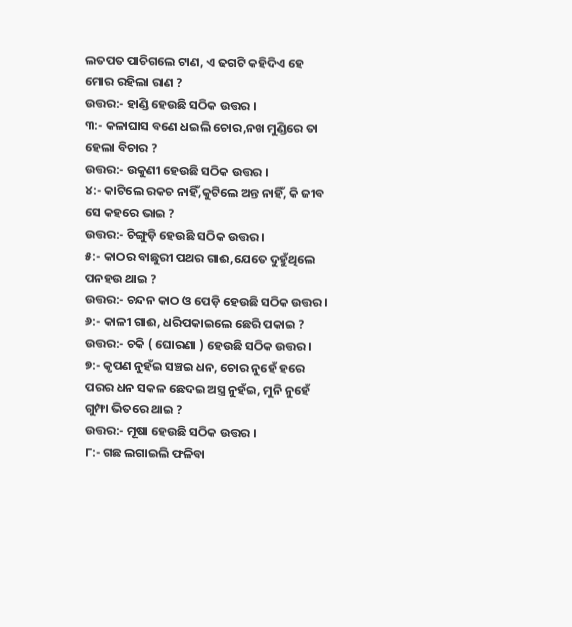ଲତପତ ପାଚିଗଲେ ଟାଣ, ଏ ଢଗଟି କହିଦିଏ ହେ ମୋର ରହିଲା ରାଣ ?
ଉତ୍ତର:- ହାଣ୍ଡି ହେଉଛି ସଠିକ ଉତ୍ତର ।
୩:- କଳାଘାସ ବଣେ ଧଇଲି ଚୋର,ନଖ ମୁଣ୍ଡିରେ ତା ହେଲା ବିଚାର ?
ଉତ୍ତର:- ଉକୁଣୀ ହେଉଛି ସଠିକ ଉତ୍ତର ।
୪:- କାଟିଲେ ରକଚ ନାହିଁ,କୁଟିଲେ ଅନ୍ତ ନାହିଁ, କି ଜୀବ ସେ କହରେ ଭାଇ ?
ଉତ୍ତର:- ଚିଙ୍ଗୁଡ଼ି ହେଉଛି ସଠିକ ଉତ୍ତର ।
୫:- କାଠର ବାଛୁରୀ ପଥର ଗାଈ,ଯେତେ ଦୁହୁଁଥିଲେ ପନହଉ ଥାଇ ?
ଉତ୍ତର:- ଚନ୍ଦନ କାଠ ଓ ପେଡ଼ି ହେଉଛି ସଠିକ ଉତ୍ତର ।
୬:- କାଳୀ ଗାଈ, ଧରିପକାଇଲେ ଛେରି ପକାଇ ?
ଉତ୍ତର:- ଚକି ( ଘୋରଣା ) ହେଉଛି ସଠିକ ଉତ୍ତର ।
୭:- କୃପଣ ନୁହଁଇ ସଞ୍ଚଇ ଧନ, ଚୋର ନୁହେଁ ହରେ ପରର ଧନ ସକଳ ଛେଦଇ ଅସ୍ତ୍ର ନୁହଁଇ, ମୁନି ନୁହେଁ ଗୁମ୍ଫା ଭିତରେ ଥାଇ ?
ଉତ୍ତର:- ମୂଷା ହେଉଛି ସଠିକ ଉତ୍ତର ।
୮:- ଗଛ ଲଗାଇଲି ଫଳିବା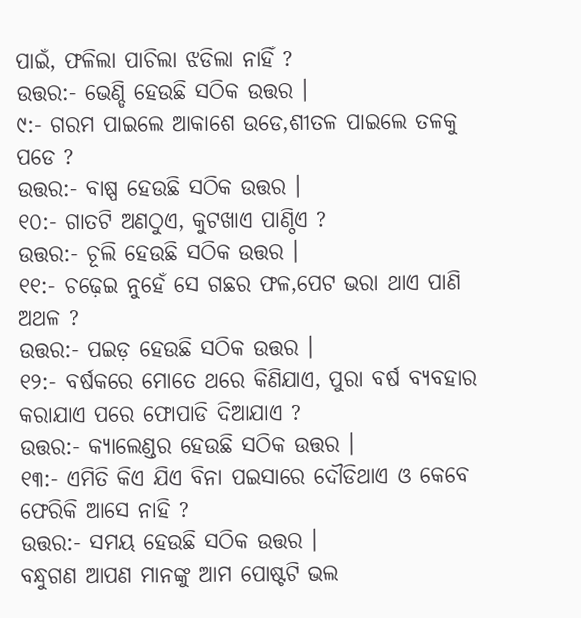ପାଇଁ, ଫଳିଲା ପାଚିଲା ଝଡିଲା ନାହିଁ ?
ଉତ୍ତର:- ଭେଣ୍ଡି ହେଉଛି ସଠିକ ଉତ୍ତର ।
୯:- ଗରମ ପାଇଲେ ଆକାଶେ ଉଡେ,ଶୀତଳ ପାଇଲେ ତଳକୁ ପଡେ ?
ଉତ୍ତର:- ବାଷ୍ପ ହେଉଛି ସଠିକ ଉତ୍ତର ।
୧୦:- ଗାତଟି ଅଣଠୁଏ, କୁଟଖାଏ ପାଣ୍ଠିଏ ?
ଉତ୍ତର:- ଚୂଲି ହେଉଛି ସଠିକ ଉତ୍ତର ।
୧୧:- ଚଢ଼େଇ ନୁହେଁ ସେ ଗଛର ଫଳ,ପେଟ ଭରା ଥାଏ ପାଣି ଅଥଳ ?
ଉତ୍ତର:- ପଇଡ଼ ହେଉଛି ସଠିକ ଉତ୍ତର ।
୧୨:- ବର୍ଷକରେ ମୋତେ ଥରେ କିଣିଯାଏ, ପୁରା ବର୍ଷ ବ୍ୟବହାର କରାଯାଏ ପରେ ଫୋପାଡି ଦିଆଯାଏ ?
ଉତ୍ତର:- କ୍ୟାଲେଣ୍ଡର ହେଉଛି ସଠିକ ଉତ୍ତର ।
୧୩:- ଏମିତି କିଏ ଯିଏ ବିନା ପଇସାରେ ଦୌଡିଥାଏ ଓ କେବେ ଫେରିକି ଆସେ ନାହି ?
ଉତ୍ତର:- ସମୟ ହେଉଛି ସଠିକ ଉତ୍ତର ।
ବନ୍ଧୁଗଣ ଆପଣ ମାନଙ୍କୁ ଆମ ପୋଷ୍ଟଟି ଭଲ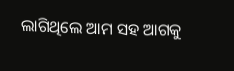ଲାଗିଥିଲେ ଆମ ସହ ଆଗକୁ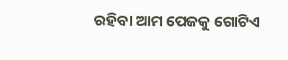ରହିବା ଆମ ପେଜକୁ ଗୋଟିଏ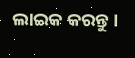ଲାଇକ କରନ୍ତୁ ।